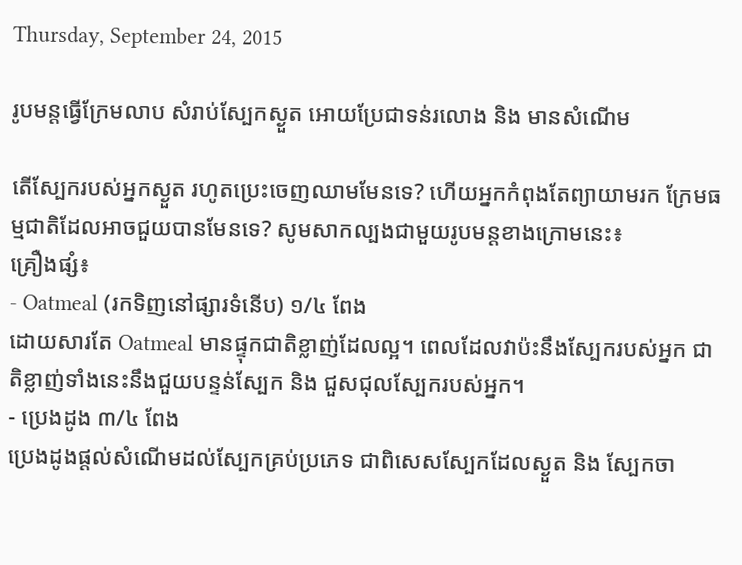Thursday, September 24, 2015

រូបមន្តធ្វើក្រែមលាប សំរាប់ស្បែកស្ងួត អោយប្រែជាទន់រលោង និង មានសំណើម

តើស្បែករបស់អ្នកស្ងួត រហូតប្រេះចេញឈាមមែនទេ? ហើយអ្នកកំពុងតែព្យាយាមរក ក្រែមធម្មជាតិដែលអាចជួយបានមែនទេ? សូមសាកល្បងជាមួយរូបមន្តខាងក្រោមនេះ៖
គ្រឿងផ្សំ៖
- Oatmeal (រកទិញនៅផ្សារទំនើប) ១/៤ ពែង
ដោយសារតែ Oatmeal មានផ្ទុកជាតិខ្លាញ់ដែលល្អ។ ពេលដែលវាប៉ះនឹងស្បែករបស់អ្នក ជាតិខ្លាញ់ទាំងនេះនឹងជួយបន្ទន់ស្បែក និង ជួសជុលស្បែករបស់អ្នក។
- ប្រេងដូង ៣/៤ ពែង
ប្រេងដូងផ្តល់សំណើមដល់ស្បែកគ្រប់ប្រភេទ ជាពិសេសស្បែកដែលស្ងួត និង ស្បែកចា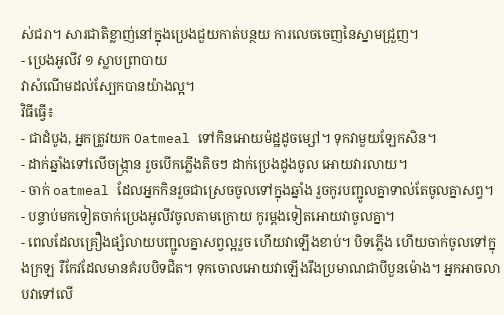ស់ជរា។ សារជាតិខ្លាញ់នៅក្នុងប្រេងជួយកាត់បន្ថយ ការលេចចេញនៃស្នាមជ្រួញ។
- ប្រេងអូលីវ ១ ស្លាបព្រាបាយ
វាសំណើមដល់ស្បែកបានយ៉ាងល្អ។
វិធីធ្វើ៖
- ជាដំបូង, អ្នកត្រូវយក Oatmeal ទៅកិនអោយម៉ដ្ឋដូចម្សៅ។ ទុកវាមួយឡែកសិន។
- ដាក់ឆ្នាំងទៅលើចង្ក្រាន រួចបើកភ្លើងតិចៗ ដាក់ប្រេងដូងចូល អោយវារលាយ។
- ចាក់ oatmeal ដែលអ្នកកិនរួចជាស្រេចចូលទៅក្នុងឆ្នាំង រួចកូរបញ្ជូលគ្នាទាល់តែចូលគ្នាសព្វ។
- បន្ទាប់មកទៀតចាក់ប្រេងអូលីវចូលតាមក្រោយ កូរម្តងទៀតអោយវាចូលគ្នា។
- ពេលដែលគ្រឿងផ្សំលាយបញ្ជូលគ្នាសព្វល្អរួច ហើយវាឡើងខាប់។ បិទភ្លើង ហើយចាក់ចូលទៅក្នុងក្រឡ រឺកែវដែលមានគំរបបិទជិត។ ទុកចោលអោយវាឡើងរឹងប្រមាណជាបីបួនម៉ោង។ អ្នកអាចលាបវាទៅលើ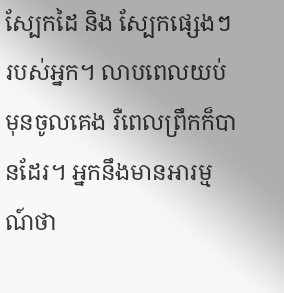ស្បែកដៃ និង ស្បែកផ្សេងៗរបស់អ្នក។ លាបពេលយប់មុនចូលគេង រឺពេលព្រឹកក៏បានដែរ។ អ្នកនឹងមានអារម្មណ៍ថា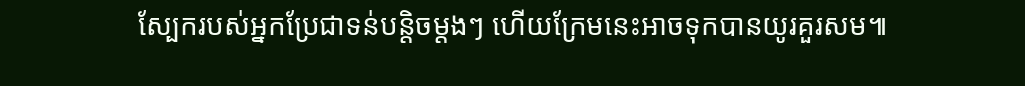ស្បែករបស់អ្នកប្រែជាទន់បន្តិចម្តងៗ ហើយក្រែមនេះអាចទុកបានយូរគួរសម៕